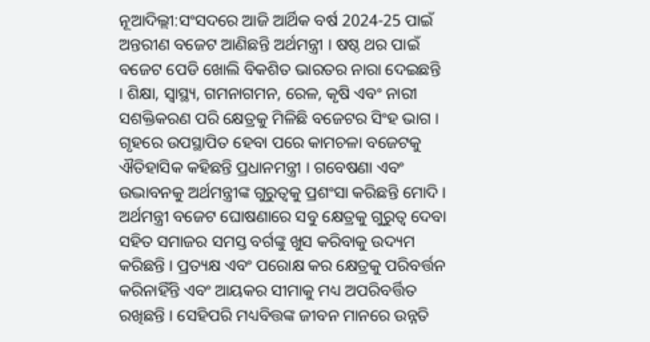ନୂଆଦିଲ୍ଲୀ:ସଂସଦରେ ଆଜି ଆର୍ଥିକ ବର୍ଷ 2024-25 ପାଇଁ ଅନ୍ତରୀଣ ବଜେଟ ଆଣିଛନ୍ତି ଅର୍ଥମନ୍ତ୍ରୀ । ଷଷ୍ଠ ଥର ପାଇଁ ବଜେଟ ପେଡି ଖୋଲି ବିକଶିତ ଭାରତର ନାରା ଦେଇଛନ୍ତି । ଶିକ୍ଷା, ସ୍ବାସ୍ଥ୍ୟ, ଗମନାଗମନ, ରେଳ, କୃଷି ଏବଂ ନାରୀ ସଶକ୍ତିକରଣ ପରି କ୍ଷେତ୍ରକୁ ମିଳିଛି ବଜେଟର ସିଂହ ଭାଗ । ଗୃହରେ ଉପସ୍ଥାପିତ ହେବା ପରେ କାମଚଳା ବଜେଟକୁ ଐତିହାସିକ କହିଛନ୍ତି ପ୍ରଧାନମନ୍ତ୍ରୀ । ଗବେଷଣା ଏବଂ ଉଦ୍ଭାବନକୁ ଅର୍ଥମନ୍ତ୍ରୀଙ୍କ ଗୁରୁତ୍ବକୁ ପ୍ରଶଂସା କରିଛନ୍ତି ମୋଦି ।
ଅର୍ଥମନ୍ତ୍ରୀ ବଜେଟ ଘୋଷଣାରେ ସବୁ କ୍ଷେତ୍ରକୁ ଗୁରୁତ୍ବ ଦେବା ସହିତ ସମାଜର ସମସ୍ତ ବର୍ଗଙ୍କୁ ଖୁସ କରିବାକୁ ଉଦ୍ୟମ କରିଛନ୍ତି । ପ୍ରତ୍ୟକ୍ଷ ଏବଂ ପରୋକ୍ଷ କର କ୍ଷେତ୍ରକୁ ପରିବର୍ତ୍ତନ କରିନାହିଁନ୍ତି ଏବଂ ଆୟକର ସୀମାକୁ ମଧ୍ୟ ଅପରିବର୍ତ୍ତିତ ରଖିଛନ୍ତି । ସେହିପରି ମଧ୍ୟବିତ୍ତଙ୍କ ଜୀବନ ମାନରେ ଉନ୍ନତି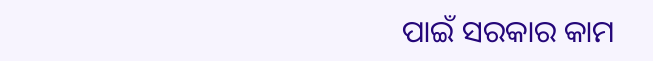ପାଇଁ ସରକାର କାମ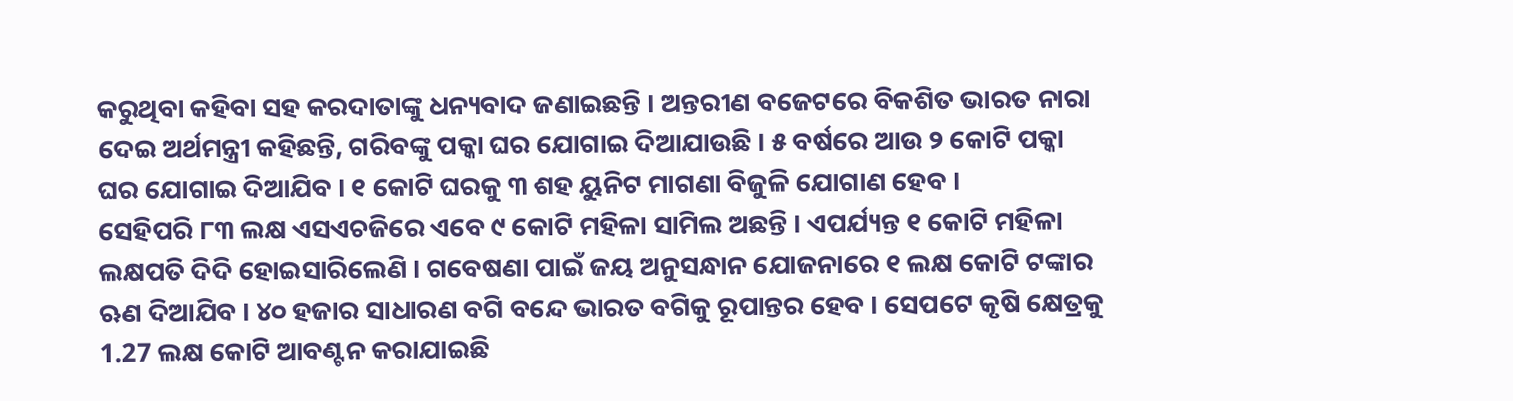କରୁଥିବା କହିବା ସହ କରଦାତାଙ୍କୁ ଧନ୍ୟବାଦ ଜଣାଇଛନ୍ତି । ଅନ୍ତରୀଣ ବଜେଟରେ ବିକଶିତ ଭାରତ ନାରା ଦେଇ ଅର୍ଥମନ୍ତ୍ରୀ କହିଛନ୍ତି, ଗରିବଙ୍କୁ ପକ୍କା ଘର ଯୋଗାଇ ଦିଆଯାଉଛି । ୫ ବର୍ଷରେ ଆଉ ୨ କୋଟି ପକ୍କା ଘର ଯୋଗାଇ ଦିଆଯିବ । ୧ କୋଟି ଘରକୁ ୩ ଶହ ୟୁନିଟ ମାଗଣା ବିଜୁଳି ଯୋଗାଣ ହେବ ।
ସେହିପରି ୮୩ ଲକ୍ଷ ଏସଏଚଜିରେ ଏବେ ୯ କୋଟି ମହିଳା ସାମିଲ ଅଛନ୍ତି । ଏପର୍ଯ୍ୟନ୍ତ ୧ କୋଟି ମହିଳା ଲକ୍ଷପତି ଦିଦି ହୋଇସାରିଲେଣି । ଗବେଷଣା ପାଇଁ ଜୟ ଅନୁସନ୍ଧାନ ଯୋଜନାରେ ୧ ଲକ୍ଷ କୋଟି ଟଙ୍କାର ଋଣ ଦିଆଯିବ । ୪୦ ହଜାର ସାଧାରଣ ବଗି ବନ୍ଦେ ଭାରତ ବଗିକୁ ରୂପାନ୍ତର ହେବ । ସେପଟେ କୃଷି କ୍ଷେତ୍ରକୁ 1.27 ଲକ୍ଷ କୋଟି ଆବଣ୍ଟନ କରାଯାଇଛି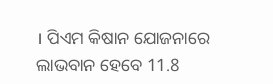। ପିଏମ କିଷାନ ଯୋଜନାରେ ଲାଭବାନ ହେବେ 11.8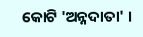କୋଟି 'ଅନ୍ନଦାତା' ।